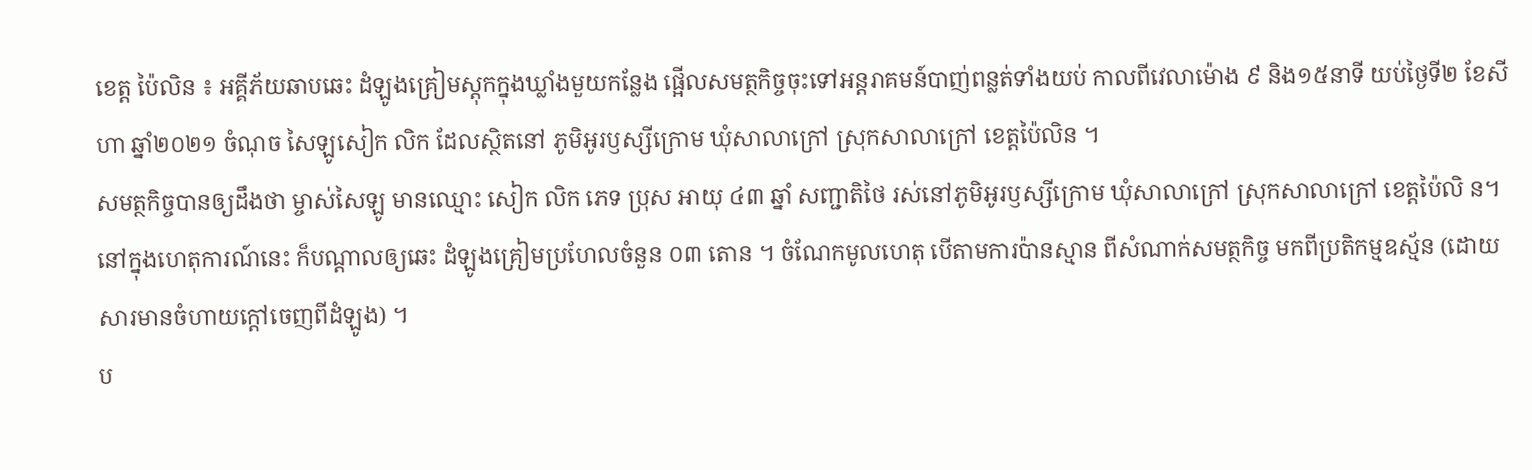ខេត្ត ប៉ៃលិន ៖ អគ្គីភ័យឆាបឆេះ ដំឡូងគ្រៀមស្តុកក្នុងឃ្លាំងមួយកន្លែង ផ្អើលសមត្ថកិច្ចចុះទៅអន្តរាគមន៍បាញ់ពន្លត់ទាំងយប់ កាលពីវេលាម៉ោង ៩ និង១៥នាទី យប់ថ្ងៃទី២ ខែសីហា ឆ្នាំ២០២១ ចំណុច សៃឡូសៀក លិក ដែលស្ថិតនៅ ភូមិអូរឫស្សីក្រោម ឃុំសាលាក្រៅ ស្រុកសាលាក្រៅ ខេត្តប៉ៃលិន ។
សមត្ថកិច្ចបានឲ្យដឹងថា ម្ចាស់សៃឡូ មានឈ្មោះ សៀក លិក ភេទ ប្រុស អាយុ ៤៣ ឆ្នាំ សញ្ជាតិថៃ រស់នៅភូមិអូរឫស្សីក្រោម ឃុំសាលាក្រៅ ស្រុកសាលាក្រៅ ខេត្តប៉ៃលិ ន។
នៅក្នុងហេតុការណ៍នេះ ក៏បណ្តាលឲ្យឆេះ ដំឡូងគ្រៀមប្រហែលចំនួន ០៣ តោន ។ ចំណែកមូលហេតុ បើតាមការប៉ានស្មាន ពីសំណាក់សមត្ថកិច្ច មកពីប្រតិកម្មឧស្ម័ន (ដោយសារមានចំហាយក្តៅចេញពីដំឡូង) ។
ប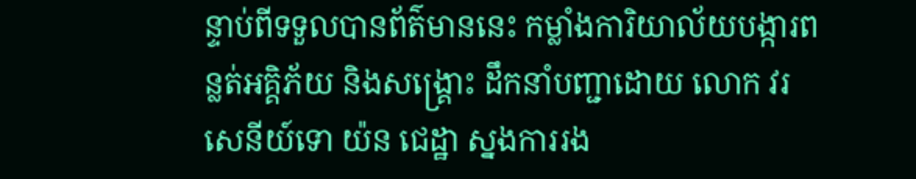ន្ទាប់ពីទទួលបានព័ត៌មាននេះ កម្លាំងការិយាល័យបង្ការពន្លត់អគ្គិភ័យ និងសង្គ្រោះ ដឹកនាំបញ្ជាដោយ លោក វរសេនីយ៍ទោ យ៉ន ជេដ្ឋា ស្នងការរង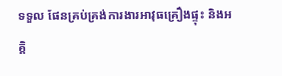ទទួល ផែនគ្រប់គ្រង់ការងារអាវុធគ្រឿងផ្ទុះ និងអគ្គិ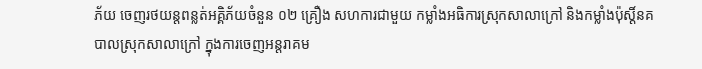ភ័យ ចេញរថយន្តពន្លត់អគ្គិភ័យចំនួន ០២ គ្រឿង សហការជាមួយ កម្លាំងអធិការស្រុកសាលាក្រៅ និងកម្លាំងប៉ុស្តិ៍នគបាលស្រុកសាលាក្រៅ ក្នុងការចេញអន្តរាគម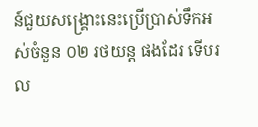ន៍ជួយសង្គ្រោះនេះប្រើប្រាស់ទឹកអស់ចំនួន ០២ រថយន្ត ផងដែរ ទើបរល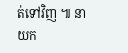ត់ទៅវិញ ៕ នាយក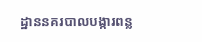ដ្ឋាននគរបាលបង្ការពន្ល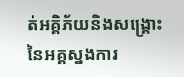ត់អគ្គិភ័យនិងសង្គ្រោះ នៃអគ្គស្នងការ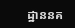ដ្ឋាននគ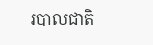របាលជាតិ